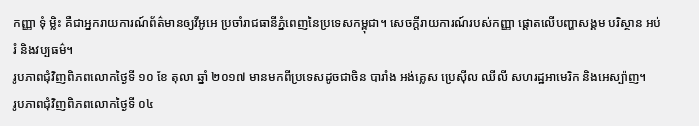កញ្ញា ទុំ ម្លិះ គឺជាអ្នករាយការណ៍ព័ត៌មានឲ្យវីអូអេ ប្រចាំរាជធានីភ្នំពេញនៃប្រទេសកម្ពុជា។ សេចក្តីរាយការណ៍របស់កញ្ញា ផ្តោតលើបញ្ហាសង្គម បរិស្ថាន អប់រំ និងវប្បធម៌។
រូបភាពជុំវិញពិភពលោកថ្ងៃទី ១០ ខែ តុលា ឆ្នាំ ២០១៧ មានមកពីប្រទេសដូចជាចិន បារាំង អង់គ្លេស ប្រេស៊ីល ឈីលី សហរដ្ឋអាមេរិក និងអេស្ប៉ាញ។
រូបភាពជុំវិញពិភពលោកថ្ងៃទី ០៤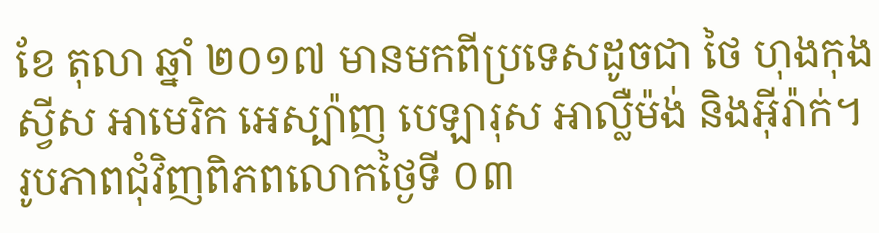ខែ តុលា ឆ្នាំ ២០១៧ មានមកពីប្រទេសដូចជា ថៃ ហុងកុង ស្វីស អាមេរិក អេស្ប៉ាញ បេឡារុស អាល្លឺម៉ង់ និងអ៊ីរ៉ាក់។
រូបភាពជុំវិញពិភពលោកថ្ងៃទី ០៣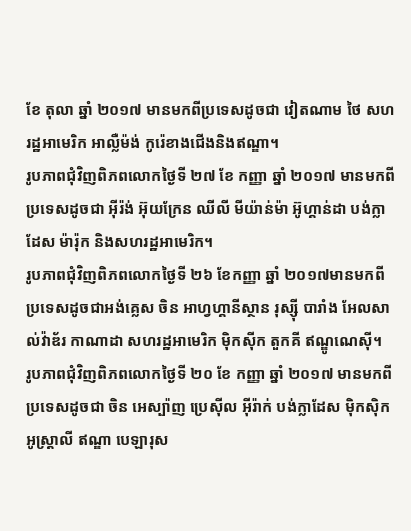ខែ តុលា ឆ្នាំ ២០១៧ មានមកពីប្រទេសដូចជា វៀតណាម ថៃ សហរដ្ឋអាមេរិក អាល្លឺម៉ង់ កូរ៉េខាងជើងនិងឥណ្ឌា។
រូបភាពជុំវិញពិភពលោកថ្ងៃទី ២៧ ខែ កញ្ញា ឆ្នាំ ២០១៧ មានមកពីប្រទេសដូចជា អ៊ីរ៉ង់ អ៊ុយក្រែន ឈីលី មីយ៉ាន់ម៉ា អ៊ូហ្គាន់ដា បង់ក្លាដែស ម៉ារ៉ុក និងសហរដ្ឋអាមេរិក។
រូបភាពជុំវិញពិភពលោកថ្ងៃទី ២៦ ខែកញ្ញា ឆ្នាំ ២០១៧មានមកពីប្រទេសដូចជាអង់គ្លេស ចិន អាហ្វហ្គានីស្ថាន រុស្ស៊ី បារាំង អែលសាល់វ៉ាឌ័រ កាណាដា សហរដ្ឋអាមេរិក ម៉ិកស៊ីក តួកគី ឥណ្ឌូណេស៊ី។
រូបភាពជុំវិញពិភពលោកថ្ងៃទី ២០ ខែ កញ្ញា ឆ្នាំ ២០១៧ មានមកពីប្រទេសដូចជា ចិន អេស្ប៉ាញ ប្រេស៊ីល អ៊ីរ៉ាក់ បង់ក្លាដែស ម៉ិកស៊ិក អូស្រ្តាលី ឥណ្ឌា បេឡារុស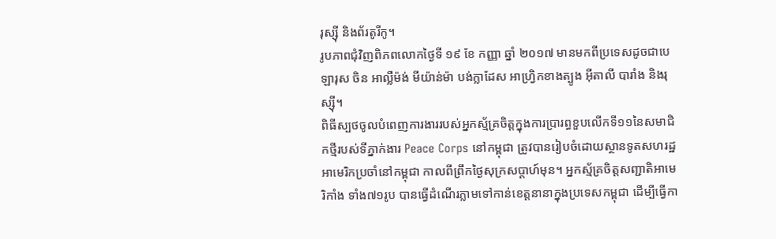រុស្ស៊ី និងព័រតូរីកូ។
រូបភាពជុំវិញពិភពលោកថ្ងៃទី ១៩ ខែ កញ្ញា ឆ្នាំ ២០១៧ មានមកពីប្រទេសដូចជាបេឡារុស ចិន អាល្លឺម៉ង់ មីយ៉ាន់ម៉ា បង់ក្លាដែស អាហ្វ្រិកខាងត្បូង អ៊ីតាលី បារាំង និងរុស្ស៊ី។
ពិធីស្បថចូលបំពេញការងាររបស់អ្នកស្ម័គ្រចិត្តក្នុងការប្រារព្ធខួបលើកទី១១នៃសមាជិកថ្មីរបស់ទីភ្នាក់ងារ Peace Corps នៅកម្ពុជា ត្រូវបានរៀបចំដោយស្ថានទូតសហរដ្ឋអាមេរិកប្រចាំនៅកម្ពុជា កាលពីព្រឹកថ្ងៃសុក្រសប្តាហ៍មុន។ អ្នកស្ម័គ្រចិត្តសញ្ជាតិអាមេរិកាំង ទាំង៧១រូប បានធ្វើដំណើរភ្លាមទៅកាន់ខេត្តនានាក្នុងប្រទេសកម្ពុជា ដើម្បីធ្វើកា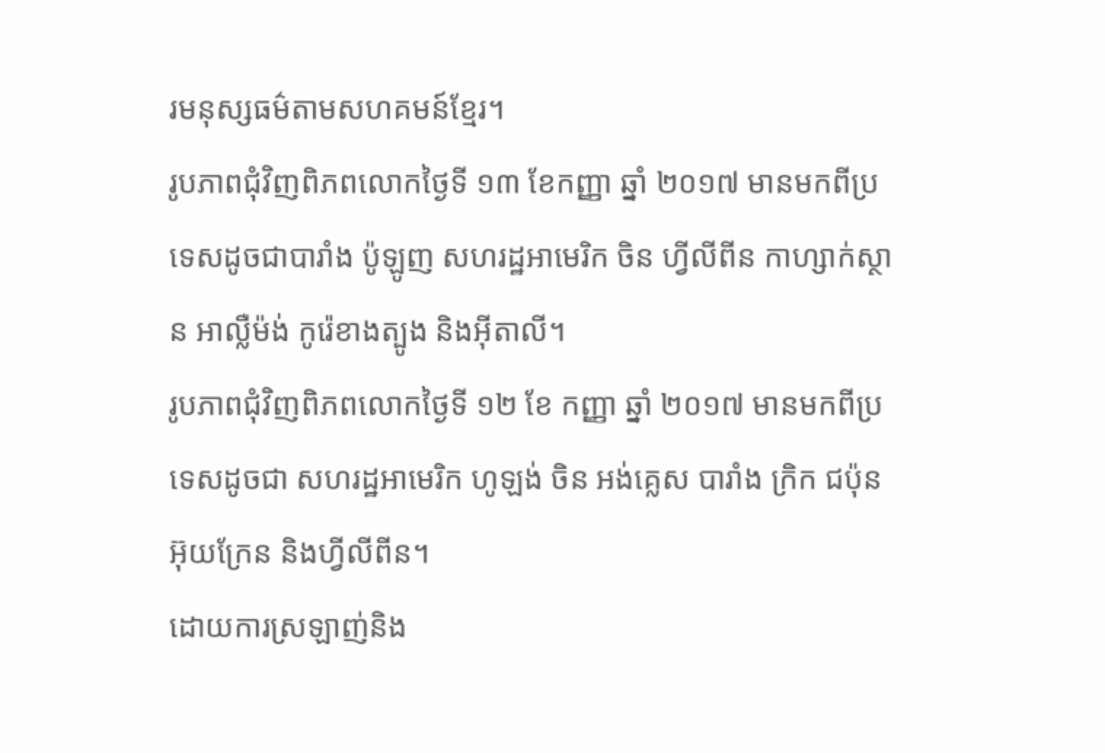រមនុស្សធម៌តាមសហគមន៍ខ្មែរ។
រូបភាពជុំវិញពិភពលោកថ្ងៃទី ១៣ ខែកញ្ញា ឆ្នាំ ២០១៧ មានមកពីប្រទេសដូចជាបារាំង ប៉ូឡូញ សហរដ្ឋអាមេរិក ចិន ហ្វីលីពីន កាហ្សាក់ស្ថាន អាល្លឺម៉ង់ កូរ៉េខាងត្បូង និងអ៊ីតាលី។
រូបភាពជុំវិញពិភពលោកថ្ងៃទី ១២ ខែ កញ្ញា ឆ្នាំ ២០១៧ មានមកពីប្រទេសដូចជា សហរដ្ឋអាមេរិក ហូឡង់ ចិន អង់គ្លេស បារាំង ក្រិក ជប៉ុន អ៊ុយក្រែន និងហ្វីលីពីន។
ដោយការស្រឡាញ់និង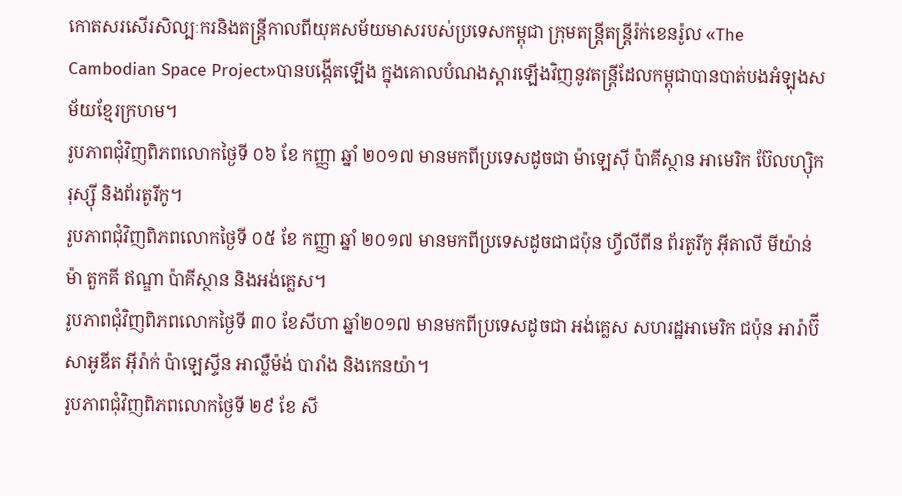កោតសរសើរសិល្បៈករនិងតន្ត្រីកាលពីយុគសម័យមាសរបស់ប្រទេសកម្ពុជា ក្រុមតន្រ្តីតន្ត្រីរ៉ក់ខេនរ៉ូល «The Cambodian Space Project»បានបង្កើតឡើង ក្នុងគោលបំណងស្តារឡើងវិញនូវតន្ត្រីដែលកម្ពុជាបានបាត់បងអំឡុងសម័យខ្មែរក្រហម។
រូបភាពជុំវិញពិភពលោកថ្ងៃទី ០៦ ខែ កញ្ញា ឆ្នាំ ២០១៧ មានមកពីប្រទេសដូចជា ម៉ាឡេស៊ី ប៉ាគីស្ថាន អាមេរិក ប៊ែលហ្ស៊ិក រុស្ស៊ី និងព័រតូរីកូ។
រូបភាពជុំវិញពិភពលោកថ្ងៃទី ០៥ ខែ កញ្ញា ឆ្នាំ ២០១៧ មានមកពីប្រទេសដូចជាជប៉ុន ហ្វីលីពីន ព័រតូរីកូ អ៊ីតាលី មីយ៉ាន់ម៉ា តួកគី ឥណ្ឌា ប៉ាគីស្ថាន និងអង់គ្លេស។
រូបភាពជុំវិញពិភពលោកថ្ងៃទី ៣០ ខែសីហា ឆ្នាំ២០១៧ មានមកពីប្រទេសដូចជា អង់គ្លេស សហរដ្ឋអាមេរិក ជប៉ុន អារ៉ាប៊ីសាអូឌីត អ៊ីរ៉ាក់ ប៉ាឡេស្ទីន អាល្លឺម៉ង់ បារាំង និងកេនយ៉ា។
រូបភាពជុំវិញពិភពលោកថ្ងៃទី ២៩ ខែ សី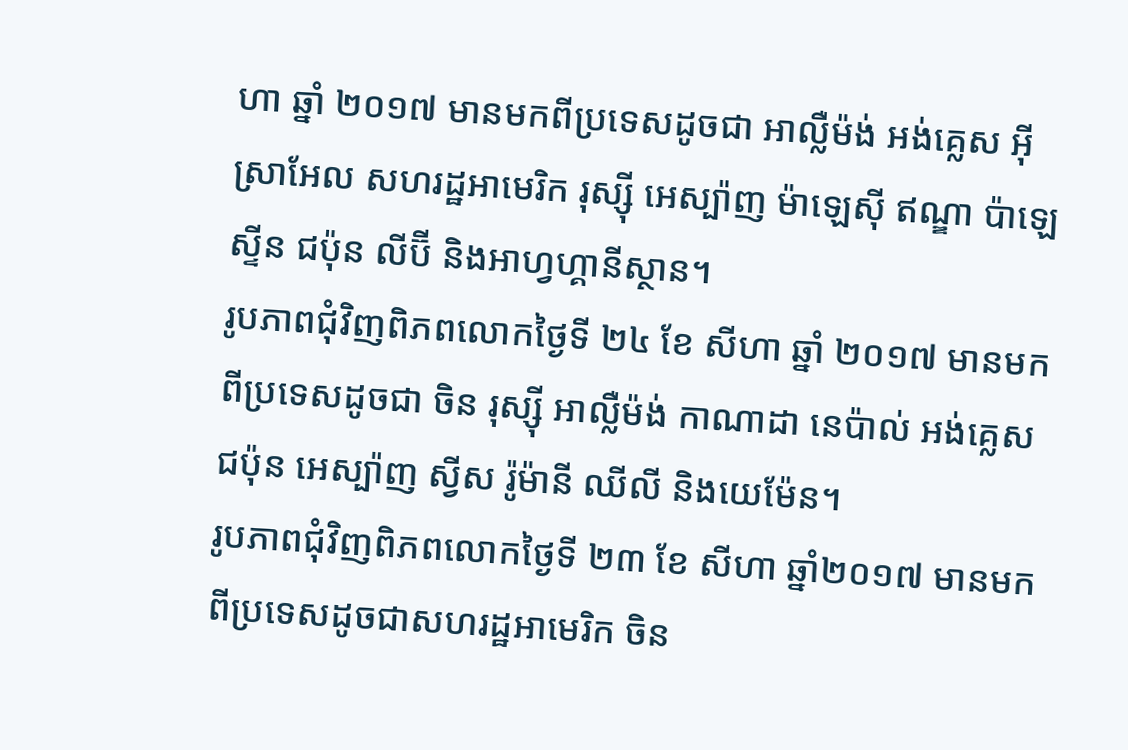ហា ឆ្នាំ ២០១៧ មានមកពីប្រទេសដូចជា អាល្លឺម៉ង់ អង់គ្លេស អ៊ីស្រាអែល សហរដ្ឋអាមេរិក រុស្ស៊ី អេស្ប៉ាញ ម៉ាឡេស៊ី ឥណ្ឌា ប៉ាឡេស្ទីន ជប៉ុន លីប៊ី និងអាហ្វហ្គានីស្ថាន។
រូបភាពជុំវិញពិភពលោកថ្ងៃទី ២៤ ខែ សីហា ឆ្នាំ ២០១៧ មានមកពីប្រទេសដូចជា ចិន រុស្ស៊ី អាល្លឺម៉ង់ កាណាដា នេប៉ាល់ អង់គ្លេស ជប៉ុន អេស្ប៉ាញ ស្វីស រ៉ូម៉ានី ឈីលី និងយេម៉ែន។
រូបភាពជុំវិញពិភពលោកថ្ងៃទី ២៣ ខែ សីហា ឆ្នាំ២០១៧ មានមកពីប្រទេសដូចជាសហរដ្ឋអាមេរិក ចិន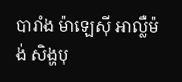បារាំង ម៉ាឡេស៊ី អាល្លឺម៉ង់ សិង្ហបុ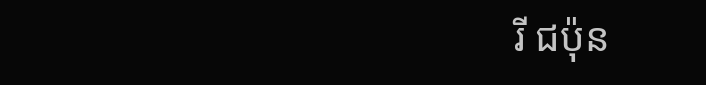រី ជប៉ុន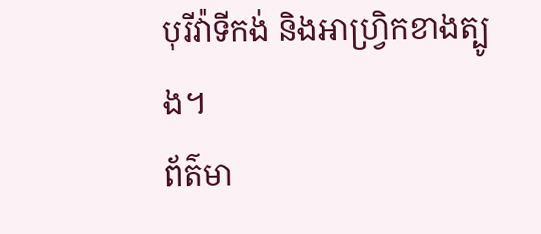បុរីវ៉ាទីកង់ និងអាហ្រ្វិកខាងត្បូង។
ព័ត៌មា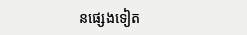នផ្សេងទៀត